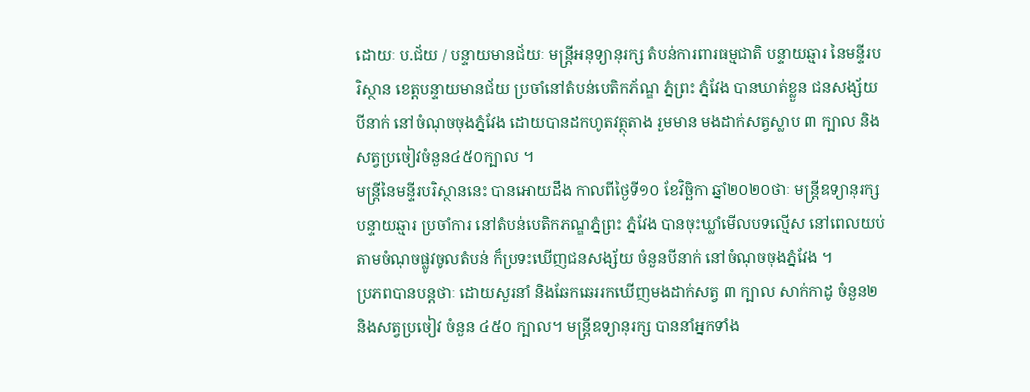ដោយៈ ប.ជ័យ / បន្ទាយមានជ័យៈ មន្ត្រីអនុទ្យានុរក្ស តំបន់ការពារធម្មជាតិ បន្ទាយឆ្មារ នៃមន្ទីរបរិស្ថាន ខេត្តបន្ទាយមានជ័យ ប្រចាំនៅតំបន់បេតិកភ័ណ្ឌ ភ្នំព្រះ ភ្នំវែង បានឃាត់ខ្លួន ជនសង្ស័យ បីនាក់ នៅចំណុចចុងភ្នំវែង ដោយបានដកហូតវត្ថុតាង រួមមាន មងដាក់សត្វស្លាប ៣ ក្បាល និងសត្វប្រចៀវចំនួន៤៥០ក្បាល ។
មន្ត្រីនៃមន្ទីរបរិស្ថាននេះ បានអោយដឹង កាលពីថ្ងៃទី១០ ខែវិច្ឆិកា ឆ្នាំ២០២០ថាៈ មន្ត្រីឧទ្យានុរក្ស បន្ទាយឆ្មារ ប្រចាំការ នៅតំបន់បេតិកភណ្ឌភ្នំព្រះ ភ្នំវែង បានចុះឃ្លាំមើលបទល្មើស នៅពេលយប់ តាមចំណុចផ្លូវចូលតំបន់ ក៏ប្រទះឃើញជនសង្ស័យ ចំនួនបីនាក់ នៅចំណុចចុងភ្នំវែង ។
ប្រភពបានបន្តថាៈ ដោយសួរនាំ និងឆែកឆេររកឃើញមងដាក់សត្វ ៣ ក្បាល សាក់កាដូ ចំនួន២ និងសត្វប្រចៀវ ចំនួន ៤៥០ ក្បាល។ មន្ត្រីឧទ្យានុរក្ស បាននាំអ្នកទាំង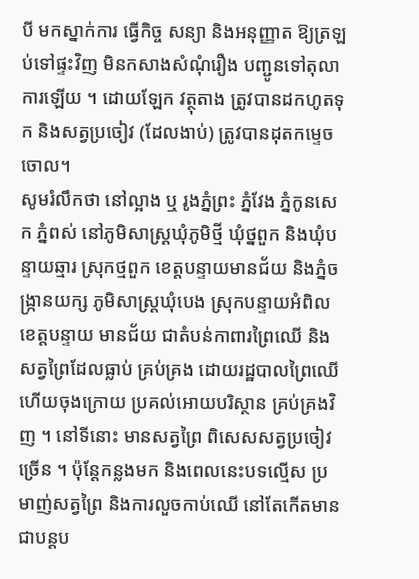បី មកស្នាក់ការ ធ្វើកិច្ច សន្យា និងអនុញ្ញាត ឱ្យត្រឡប់ទៅផ្ទះវិញ មិនកសាងសំណុំរឿង បញ្ជូនទៅតុលាការឡើយ ។ ដោយឡែក វត្ថុតាង ត្រូវបានដកហូតទុក និងសត្វប្រចៀវ (ដែលងាប់) ត្រូវបានដុតកម្ទេចចោល។
សូមរំលឹកថា នៅល្អាង ឬ រូងភ្នំព្រះ ភ្នំវែង ភ្នំកូនសេក ភ្នំពស់ នៅភូមិសាស្ត្រឃុំភូមិថ្មី ឃុំថ្នពួក និងឃុំបន្ទាយឆ្មារ ស្រុកថ្មពួក ខេត្តបន្ទាយមានជ័យ និងភ្នំចង្ក្រានយក្ស ភូមិសាស្ត្រឃុំបេង ស្រុកបន្ទាយអំពិល ខេត្តបន្ទាយ មានជ័យ ជាតំបន់កាពារព្រៃឈើ និងសត្វព្រៃដែលធ្លាប់ គ្រប់គ្រង ដោយរដ្ឋបាលព្រៃឈើ ហើយចុងក្រោយ ប្រគល់អោយបរិស្ថាន គ្រប់គ្រងវិញ ។ នៅទីនោះ មានសត្វព្រៃ ពិសេសសត្វប្រចៀវច្រើន ។ ប៉ុន្តែកន្លងមក និងពេលនេះបទល្មើស ប្រមាញ់សត្វព្រៃ និងការលួចកាប់ឈើ នៅតែកើតមាន ជាបន្តប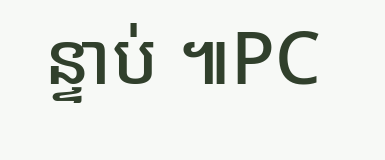ន្ទាប់ ៕PC